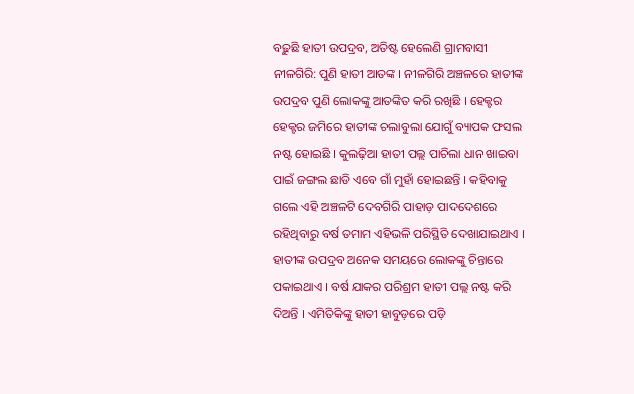ବଢ଼ୁଛି ହାତୀ ଉପଦ୍ରବ, ଅତିଷ୍ଟ ହେଲେଣି ଗ୍ରାମବାସୀ
ନୀଳଗିରି: ପୁଣି ହାତୀ ଆତଙ୍କ । ନୀଳଗିରି ଅଞ୍ଚଳରେ ହାତୀଙ୍କ ଉପଦ୍ରବ ପୁଣି ଲୋକଙ୍କୁ ଆତଙ୍କିତ କରି ରଖିଛି । ହେକ୍ଟର ହେକ୍ଟର ଜମିରେ ହାତୀଙ୍କ ଚଲାବୁଲା ଯୋଗୁଁ ବ୍ୟାପକ ଫସଲ ନଷ୍ଟ ହୋଇଛି । କୁଲଢ଼ିଆ ହାତୀ ପଲ୍ଲ ପାଚିଲା ଧାନ ଖାଇବା ପାଇଁ ଜଙ୍ଗଲ ଛାଡି ଏବେ ଗାଁ ମୁହାଁ ହୋଇଛନ୍ତି । କହିବାକୁ ଗଲେ ଏହି ଅଞ୍ଚଳଟି ଦେବଗିରି ପାହାଡ଼ ପାଦଦେଶରେ ରହିଥିବାରୁ ବର୍ଷ ତମାମ ଏହିଭଳି ପରିସ୍ଥିତି ଦେଖାଯାଇଥାଏ । ହାତୀଙ୍କ ଉପଦ୍ରବ ଅନେକ ସମୟରେ ଲୋକଙ୍କୁ ଚିନ୍ତାରେ ପକାଇଥାଏ । ବର୍ଷ ଯାକର ପରିଶ୍ରମ ହାତୀ ପଲ୍ଲ ନଷ୍ଟ କରି ଦିଅନ୍ତି । ଏମିତିକିଙ୍କୁ ହାତୀ ହାବୁଡ଼ରେ ପଡ଼ି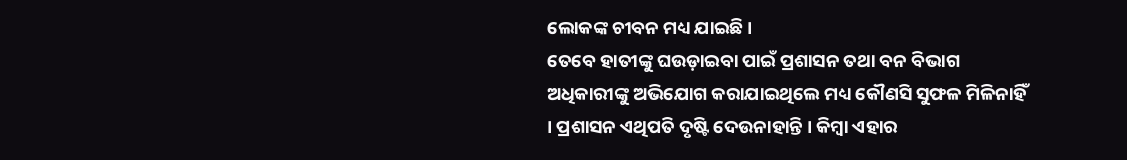ଲୋକଙ୍କ ଚୀବନ ମଧ୍ୟ ଯାଇଛି ।
ତେବେ ହାତୀଙ୍କୁ ଘଉଡ଼ାଇବା ପାଇଁ ପ୍ରଶାସନ ତଥା ବନ ବିଭାଗ ଅଧିକାରୀଙ୍କୁ ଅଭିଯୋଗ କରାଯାଇଥିଲେ ମଧ୍ୟ କୌଣସି ସୁଫଳ ମିଳିନାହିଁ । ପ୍ରଶାସନ ଏଥିପତି ଦୃଷ୍ଟି ଦେଉନାହାନ୍ତି । କିମ୍ବା ଏହାର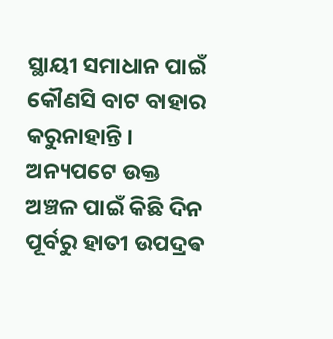ସ୍ଥାୟୀ ସମାଧାନ ପାଇଁ କୌଣସି ବାଟ ବାହାର କରୁନାହାନ୍ତି । ଅନ୍ୟପଟେ ଉକ୍ତ ଅଞ୍ଚଳ ପାଇଁ କିଛି ଦିନ ପୂର୍ବରୁ ହାତୀ ଉପଦ୍ରଵ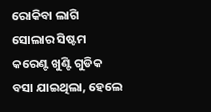ରୋକିବା ଲାଗି ସୋଲାର ସିଷ୍ଟମ କରେଣ୍ଟ ଖୁଣ୍ଟି ଗୁଡିକ ବସା ଯାଇଥିଲା, ହେଲେ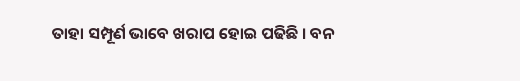ତାହା ସମ୍ପୂର୍ଣ ଭାବେ ଖରାପ ହୋଇ ପଢିଛି । ବନ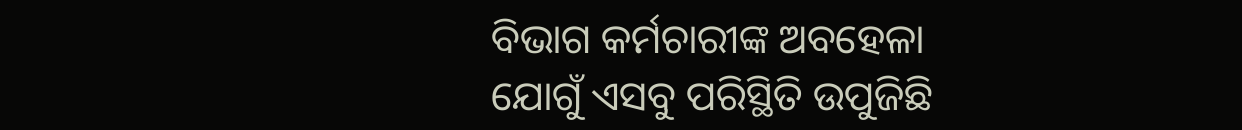ବିଭାଗ କର୍ମଚାରୀଙ୍କ ଅବହେଳା ଯୋଗୁଁ ଏସବୁ ପରିସ୍ଥିତି ଉପୁଜିଛି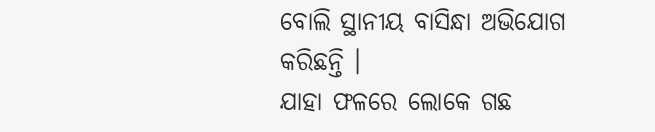ବୋଲି ସ୍ଥାନୀୟ ବାସିନ୍ଧା ଅଭିଯୋଗ କରିଛନ୍ତି ।
ଯାହା ଫଳରେ ଲୋକେ ଗଛ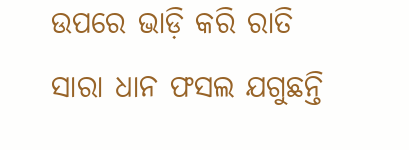ଉପରେ ଭାଡ଼ି କରି ରାତି ସାରା ଧାନ ଫସଲ ଯଗୁଛନ୍ତି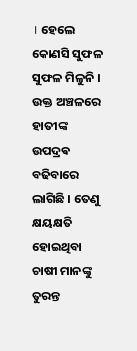। ହେଲେ କୋଣସି ସୁଫଳ ସୁଫଳ ମିଳୁନି । ଉକ୍ତ ଅଞ୍ଚଳରେ ହାତୀଙ୍କ ଉପଦ୍ରଵ ବଢିବାରେ ଲାଗିଛି । ତେଣୁ କ୍ଷୟକ୍ଷତି ହୋଇଥିବା ଚାଷୀ ମାନଙ୍କୁ ତୁରନ୍ତ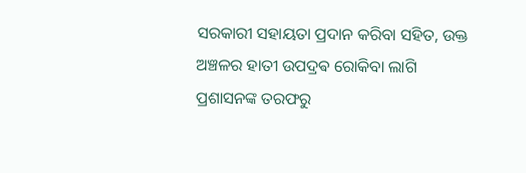ସରକାରୀ ସହାୟତା ପ୍ରଦାନ କରିବା ସହିତ, ଉକ୍ତ ଅଞ୍ଚଳର ହାତୀ ଉପଦ୍ରଵ ରୋକିବା ଲାଗି ପ୍ରଶାସନଙ୍କ ତରଫରୁ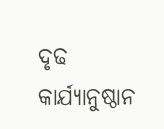ଦୃଢ କାର୍ଯ୍ୟାନୁଷ୍ଠାନ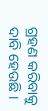ଗ୍ରହଣ କରିବାକୁ ଦାବି ହେଉଛି ।